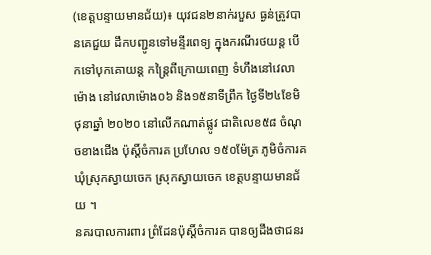(ខេត្តបន្ទាយមានជ័យ)៖ យុវជន២នាក់របួស ធ្ងន់ត្រូវបានគេជួយ ដឹកបញ្ជូនទៅមន្ទីរពេទ្យ ក្នុងករណីរថយន្ត បើកទៅបុកគោយន្ត កន្ត្រៃពីក្រោយពេញ ទំហឹងនៅវេលាម៉ោង នៅវេលាម៉ោង០៦ និង១៥នាទីព្រឹក ថ្ងៃទី២៤ខែមិថុនាឆ្នាំ ២០២០ នៅលើកណាត់ផ្លូវ ជាតិលេខ៥៨ ចំណុចខាងជើង ប៉ុស្តិ៍ចំការគ ប្រហែល ១៥០ម៉ែត្រ ភូមិចំការគ ឃុំស្រុកស្វាយចេក ស្រុកស្វាយចេក ខេត្តបន្ទាយមានជ័យ ។
នគរបាលការពារ ព្រំដែនប៉ុស្តិ៍ចំការគ បានឲ្យដឹងថាជនរ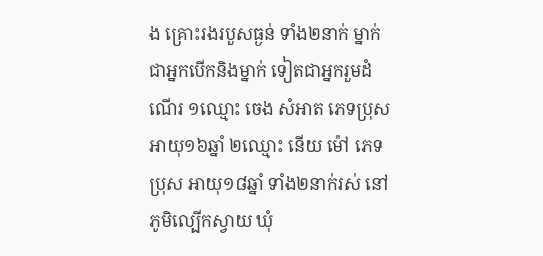ង គ្រោះរងរបួសធ្ងន់ ទាំង២នាក់ ម្នាក់ជាអ្នកបើកនិងម្នាក់ ទៀតជាអ្នករួមដំណើរ ១ឈ្មោះ ចេង សំអាត ភេទប្រុស អាយុ១៦ឆ្នាំ ២ឈ្មោះ នើយ ម៉ៅ ភេទប្រុស អាយុ១៨ឆ្នាំ ទាំង២នាក់រស់ នៅភូមិល្បើកស្វាយ ឃុំ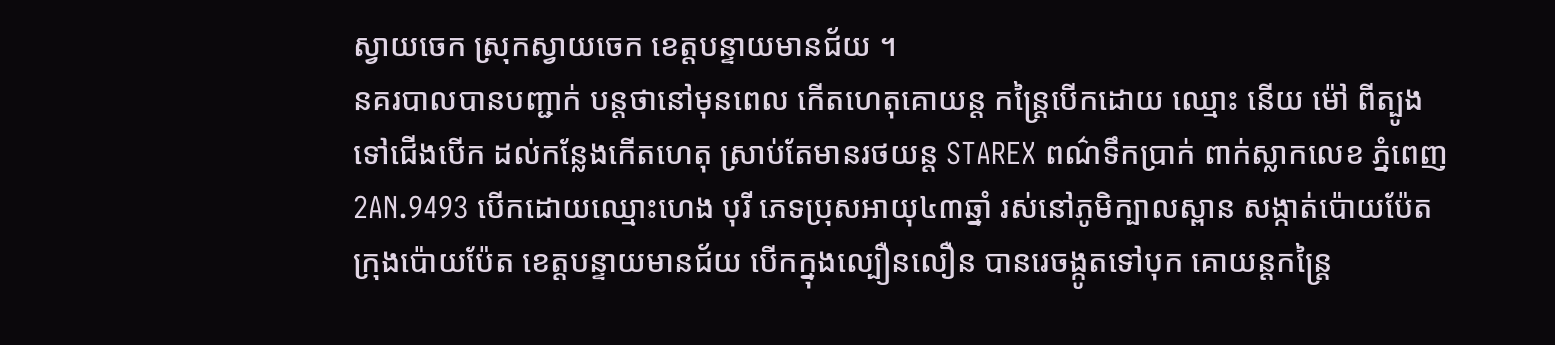ស្វាយចេក ស្រុកស្វាយចេក ខេត្តបន្ទាយមានជ័យ ។
នគរបាលបានបញ្ជាក់ បន្តថានៅមុនពេល កើតហេតុគោយន្ត កន្ត្រៃបើកដោយ ឈ្មោះ នើយ ម៉ៅ ពីត្បូងទៅជើងបើក ដល់កន្លែងកើតហេតុ ស្រាប់តែមានរថយន្ត STAREX ពណ៌ទឹកប្រាក់ ពាក់ស្លាកលេខ ភ្នំពេញ 2AN.9493 បើកដោយឈ្មោះហេង បុរី ភេទប្រុសអាយុ៤៣ឆ្នាំ រស់នៅភូមិក្បាលស្ពាន សង្កាត់ប៉ោយប៉ែត ក្រុងប៉ោយប៉ែត ខេត្តបន្ទាយមានជ័យ បើកក្នុងល្បឿនលឿន បានរេចង្កូតទៅបុក គោយន្តកន្ត្រៃ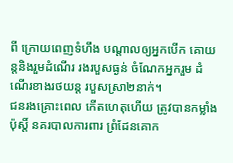ពី ក្រោយពេញទំហឹង បណ្តាលឲ្យអ្នកបើក គោយន្តនិងរួមដំណើរ រងរបួសធ្ងន់ ចំណែកអ្នករួម ដំណើរខាងរថយន្ត របួសស្រា២នាក់។
ជនរងគ្រោះពេល កើតហេតុហើយ ត្រូវបានកម្លាំងប៉ុស្តិ៍ នគរបាលការពារ ព្រំដែនគោក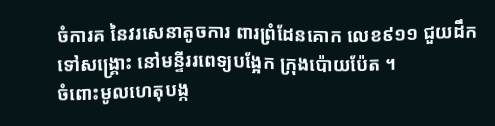ចំការគ នៃវរសេនាតូចការ ពារព្រំដែនគោក លេខ៩១១ ជួយដឹកទៅសង្គ្រោះ នៅមន្ទីររពេទ្យបង្អែក ក្រុងប៉ោយប៉ែត ។
ចំពោះមូលហេតុបង្ក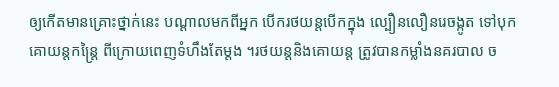ឲ្យកើតមានគ្រោះថ្នាក់នេះ បណ្តាលមកពីអ្នក បើករថយន្តបើកក្នុង ល្បឿនលឿនរេចង្កូត ទៅបុកគោយន្តកន្ត្រៃ ពីក្រោយពេញទំហឹងតែម្តង ។រថយន្តនិងគោយន្ត ត្រូវបានកម្លាំងនគរបាល ច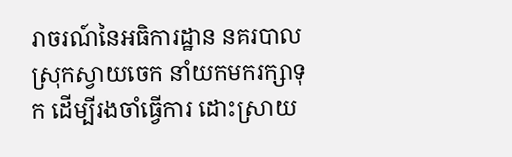រាចរណ៍នៃអធិការដ្ឋាន នគរបាលស្រុកស្វាយចេក នាំយកមករក្សាទុក ដើម្បីរងចាំធ្វើការ ដោះស្រាយ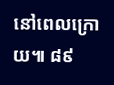នៅពេលក្រោយ៕ ៨៩